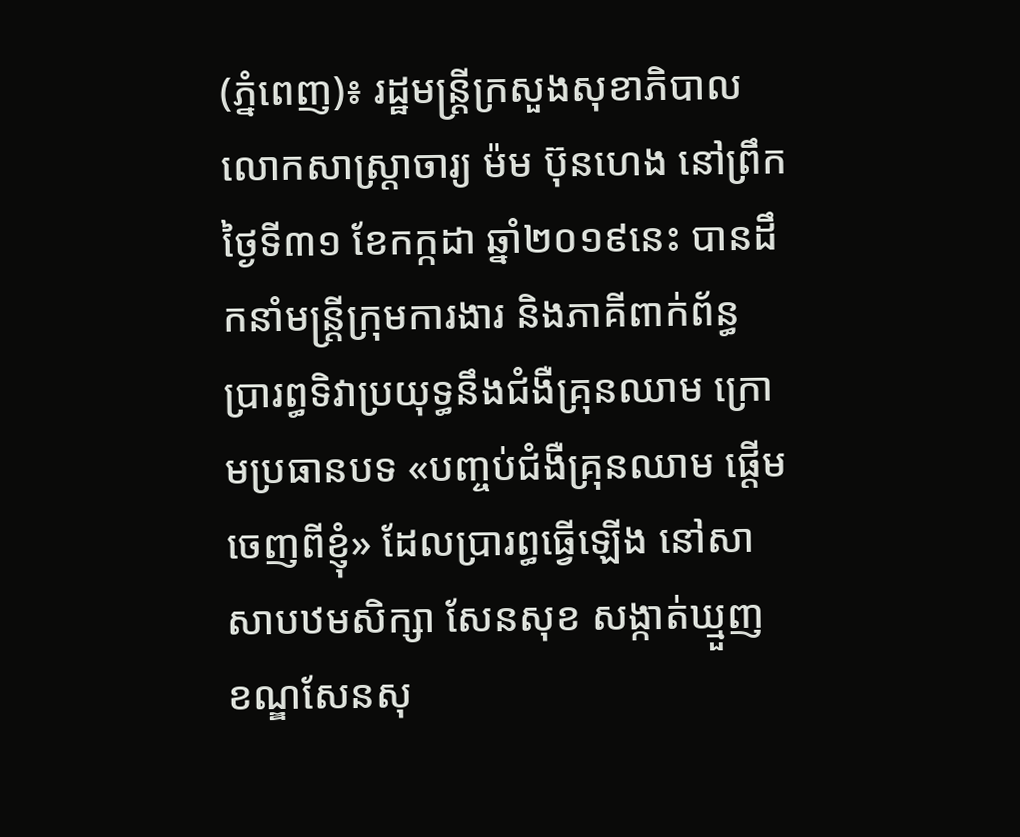(ភ្នំពេញ)៖ រដ្ឋមន្ដ្រីក្រសួងសុខាភិបាល លោកសាស្ដ្រាចារ្យ ម៉ម ប៊ុនហេង នៅព្រឹកថ្ងៃទី៣១ ខែកក្កដា ឆ្នាំ២០១៩នេះ បានដឹកនាំមន្ដ្រីក្រុមការងារ និងភាគីពាក់ព័ន្ធ ប្រារព្ធទិវាប្រយុទ្ធនឹងជំងឺគ្រុនឈាម ក្រោមប្រធានបទ «បញ្ចប់ជំងឺគ្រុនឈាម ផ្ដើមចេញពីខ្ញុំ» ដែលប្រារព្ធធ្វើឡើង នៅសាសាបឋមសិក្សា សែនសុខ សង្កាត់ឃ្មួញ ខណ្ឌសែនសុ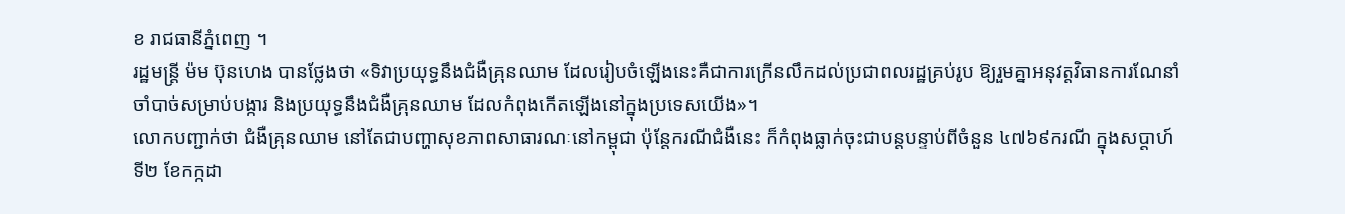ខ រាជធានីភ្នំពេញ ។
រដ្ឋមន្ដ្រី ម៉ម ប៊ុនហេង បានថ្លែងថា «ទិវាប្រយុទ្ធនឹងជំងឺគ្រុនឈាម ដែលរៀបចំឡើងនេះគឺជាការក្រើនលឹកដល់ប្រជាពលរដ្ឋគ្រប់រូប ឱ្យរួមគ្នាអនុវត្តវិធានការណែនាំចាំបាច់សម្រាប់បង្ការ និងប្រយុទ្ធនឹងជំងឺគ្រុនឈាម ដែលកំពុងកើតឡើងនៅក្នុងប្រទេសយើង»។
លោកបញ្ជាក់ថា ជំងឺគ្រុនឈាម នៅតែជាបញ្ហាសុខភាពសាធារណៈនៅកម្ពុជា ប៉ុន្ដែករណីជំងឺនេះ ក៏កំពុងធ្លាក់ចុះជាបន្តបន្ទាប់ពីចំនួន ៤៧៦៩ករណី ក្នុងសប្តាហ៍ទី២ ខែកក្កដា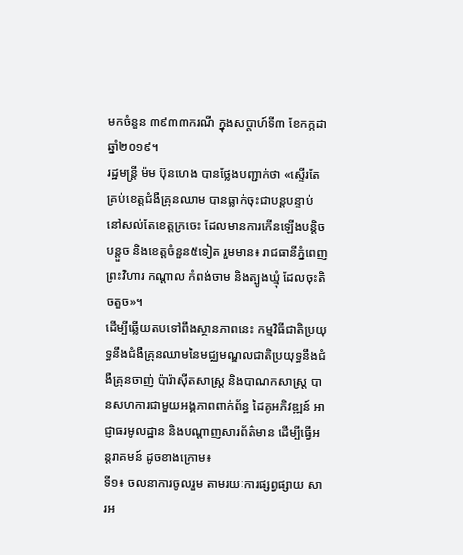មកចំនួន ៣៩៣៣ករណី ក្នុងសប្ដាហ៍ទី៣ ខែកក្កដា ឆ្នាំ២០១៩។
រដ្ឋមន្ដ្រី ម៉ម ប៊ុនហេង បានថ្លែងបញ្ជាក់ថា «ស្ទើរតែគ្រប់ខេត្តជំងឺគ្រុនឈាម បានធ្លាក់ចុះជាបន្តបន្ទាប់ នៅសល់តែខេត្តក្រចេះ ដែលមានការកើនឡើងបន្តិចបន្តួច និងខេត្តចំនួន៥ទៀត រួមមាន៖ រាជធានីភ្នំពេញ ព្រះវិហារ កណ្តាល កំពង់ចាម និងត្បូងឃ្មុំ ដែលចុះតិចតួច»។
ដើម្បីឆ្លើយតបទៅពឹងស្ថានភាពនេះ កម្មវិធីជាតិប្រយុទ្ធនឹងជំងឺគ្រុនឈាមនៃមជ្ឈមណ្ឌលជាតិប្រយុទ្ធនឹងជំងឺគ្រុនចាញ់ ប៉ារ៉ាស៊ីតសាស្ត្រ និងបាណកសាស្ត្រ បានសហការជាមួយអង្គភាពពាក់ព័ន្ធ ដៃគូអភិវឌ្ឍន៍ អាជ្ញាធរមូលដ្ឋាន និងបណ្តាញសារព័ត៌មាន ដើម្បីធ្វើអន្តរាគមន៍ ដូចខាងក្រោម៖
ទី១៖ ចលនាការចូលរួម តាមរយៈការផ្សព្វផ្សាយ សារអ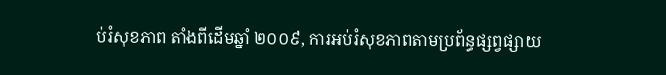ប់រំសុខភាព តាំងពីដើមឆ្នាំ ២០០៩, ការអប់រំសុខភាពតាមប្រព័ន្ធផ្សព្វផ្សាយ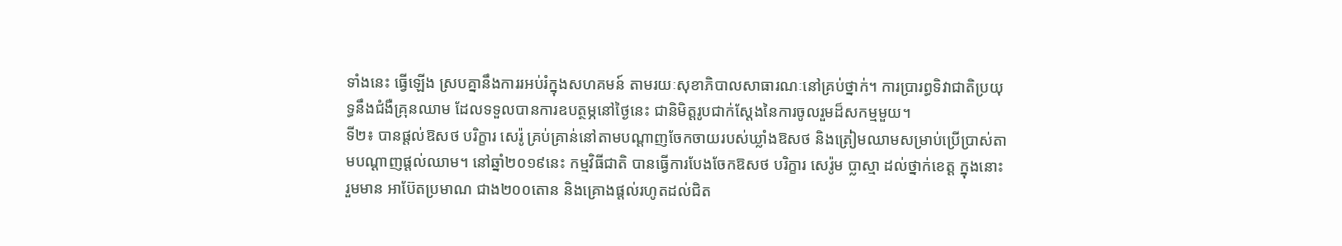ទាំងនេះ ធ្វើឡើង ស្របគ្នានឹងការរអប់រំក្នុងសហគមន៍ តាមរយៈសុខាភិបាលសាធារណៈនៅគ្រប់ថ្នាក់។ ការប្រារព្ធទិវាជាតិប្រយុទ្ធនឹងជំងឺគ្រុនឈាម ដែលទទួលបានការឧបត្ថម្ភនៅថ្ងៃនេះ ជានិមិត្តរូបជាក់ស្តែងនៃការចូលរួមដ៏សកម្មមួយ។
ទី២៖ បានផ្ដល់ឱសថ បរិក្ខារ សេរ៉ូ គ្រប់គ្រាន់នៅតាមបណ្តាញចែកចាយរបស់ឃ្លាំងឱសថ និងត្រៀមឈាមសម្រាប់ប្រើប្រាស់តាមបណ្ដាញផ្ដល់ឈាម។ នៅឆ្នាំ២០១៩នេះ កម្មវិធីជាតិ បានធ្វើការបែងចែកឱសថ បរិក្ខារ សេរ៉ូម ប្លាស្មា ដល់ថ្នាក់ខេត្ដ ក្នុងនោះ រួមមាន អាប៊ែតប្រមាណ ជាង២០០តោន និងគ្រោងផ្ដល់រហូតដល់ជិត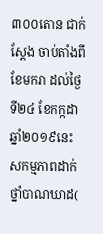៣០០តោន ជាក់ស្ដែង ចាប់តាំងពីខែមករា ដល់ថ្ងៃទី២៤ ខែកក្កដា ឆ្នាំ២០១៩នេះ សកម្មភាពដាក់ថ្នាំបាណឃាដ(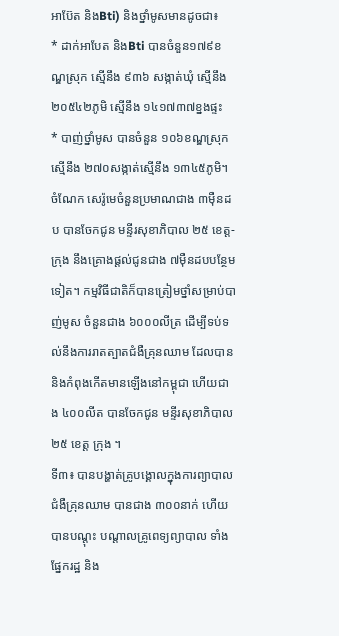អាប៊ែត និងBti) និងថ្នាំមូសមានដូចជា៖
* ដាក់អាបែត និងBti បានចំនួន១៧៩ខណ្ឌស្រុក ស្មើនឹង ៩៣៦ សង្កាត់ឃុំ ស្មើនឹង ២០៥៤២ភូមិ ស្មើនឹង ១៤១៧៣៧ខ្នងផ្ទះ
* បាញ់ថ្នាំមូស បានចំនួន ១០៦ខណ្ឌស្រុក ស្មើនឹង ២៧០សង្កាត់ស្មើនឹង ១៣៤៥ភូមិ។
ចំណែក សេរ៉ូមេចំនួនប្រមាណជាង ៣ម៉ឺនដប បានចែកជូន មន្ទីរសុខាភិបាល ២៥ ខេត្ត-ក្រុង នឹងគ្រោងផ្តល់ជូនជាង ៧ម៉ឺនដបបន្ថែមទៀត។ កម្មវិធីជាតិក៏បានត្រៀមថ្នាំសម្រាប់បាញ់មូស ចំនួនជាង ៦០០០លីត្រ ដើម្បីទប់ទល់នឹងការរាតត្បាតជំងឺគ្រុនឈាម ដែលបាននិងកំពុងកើតមានឡើងនៅកម្ពុជា ហើយជាង ៤០០លីត បានចែកជូន មន្ទីរសុខាភិបាល២៥ ខេត្ត ក្រុង ។
ទី៣៖ បានបង្ហាត់គ្រូបង្គោលក្នុងការព្យាបាលជំងឺគ្រុនឈាម បានជាង ៣០០នាក់ ហើយបានបណ្តុះ បណ្តាលគ្រូពេទ្យព្យាបាល ទាំងផ្នែករដ្ឋ និង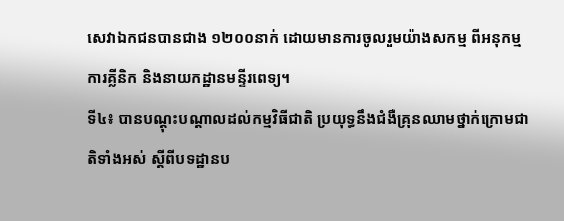សេវាឯកជនបានជាង ១២០០នាក់ ដោយមានការចូលរួមយ៉ាងសកម្ម ពីអនុកម្មការគ្លីនិក និងនាយកដ្ឋានមន្ទីរពេទ្យ។
ទី៤៖ បានបណ្តុះបណ្តាលដល់កម្មវិធីជាតិ ប្រយុទ្ធនឹងជំងឺគ្រុនឈាមថ្នាក់ក្រោមជាតិទាំងអស់ ស្តីពីបទដ្ឋានប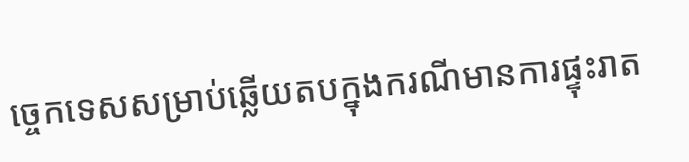ច្ចេកទេសសម្រាប់ឆ្លើយតបក្នុងករណីមានការផ្ទុះរាត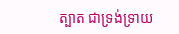ត្បាត ជាទ្រង់ទ្រាយ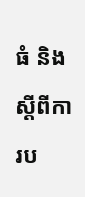ធំ និងស្ដីពីការប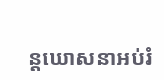ន្ដឃោសនាអប់រំ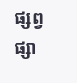ផ្សព្វផ្សា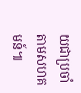យជាប្រចាំតាមសហគមន៍៕